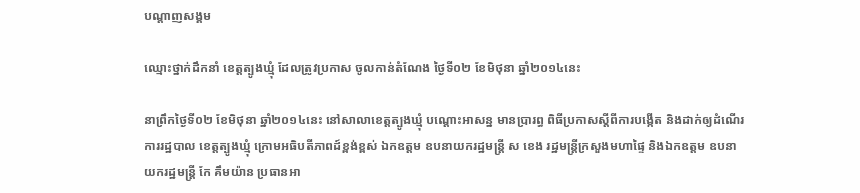បណ្តាញសង្គម

ឈ្មោះថ្នាក់ដឹកនាំ ខេត្តត្បូងឃ្មុំ ដែលត្រូវប្រកាស ចូលកាន់តំណែង ថ្ងៃទី០២ ខែមិថុនា ឆ្នាំ២០១៤នេះ

នាព្រឹកថ្ងៃទី០២ ខែមិថុនា ឆ្នាំ២០១៤នេះ នៅសាលាខេត្តត្បូងឃ្មុំ បណ្តោះអាសន្ន មានប្រារព្ធ ពិធីប្រកាសស្តីពីការបង្កើត និងដាក់ឲ្យដំណើរការរដ្ឋបាល ខេត្តត្បូងឃ្មុំ ក្រោមអធិបតីភាពដ៍ខ្ពង់ខ្ពស់ ឯកឧត្តម ឧបនាយករដ្ឋមន្រ្តី ស ខេង រដ្ឋមន្រ្តីក្រសួងមហាផ្ទៃ និងឯកឧត្តម ឧបនាយករដ្ឋមន្រ្តី កែ គឹមយ៉ាន ប្រធានអា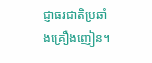ជ្ញាធរជាតិប្រឆាំងគ្រឿងញៀន។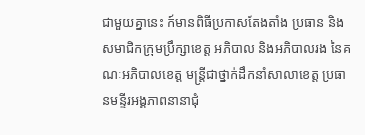ជាមួយគ្នានេះ ក៍មានពិធីប្រកាសតែងតាំង ប្រធាន និងសមាជិកក្រុមប្រឹក្សាខេត្ត អភិបាល និងអភិបាលរង នៃគណៈអភិបាលខេត្ត មន្រ្តីជាថ្នាក់ដឹកនាំសាលាខេត្ត ប្រធានមន្ទីរអង្គភាពនានាជុំ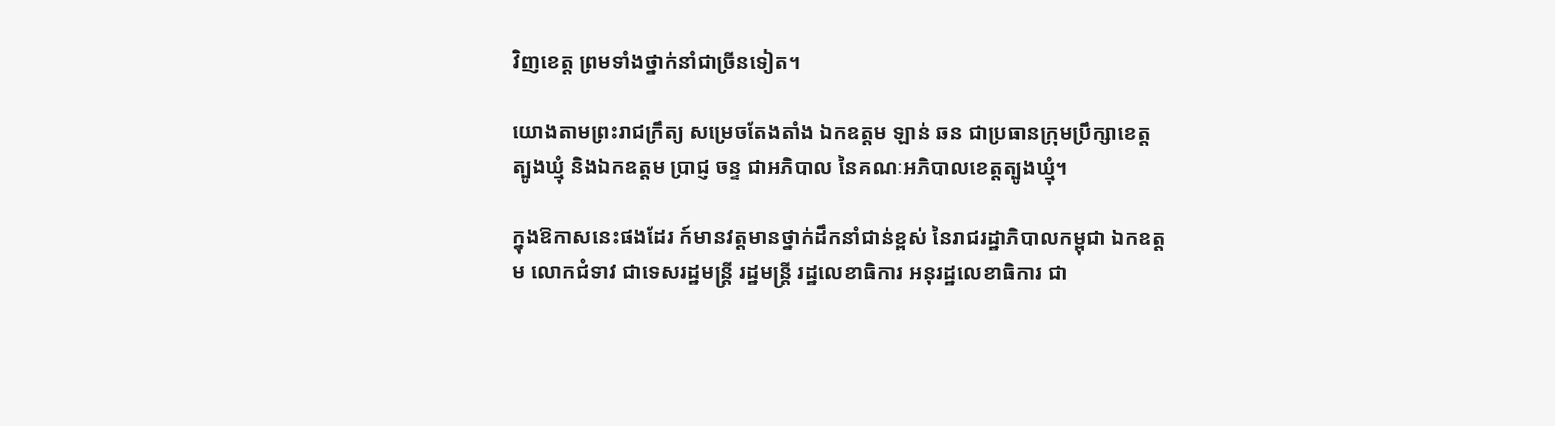វិញខេត្ត ព្រមទាំងថ្នាក់នាំជាច្រីនទៀត។

យោងតាមព្រះរាជក្រឹត្យ សម្រេចតែងតាំង ឯកឧត្តម ឡាន់ ឆន ជាប្រធានក្រុមប្រឹក្សាខេត្តត្បូងឃ្មុំ និងឯកឧត្តម ប្រាជ្ញ ចន្ទ ជាអភិបាល នៃគណៈអភិបាលខេត្តត្បូងឃ្មុំ។

ក្នុងឱកាសនេះផងដែរ ក៍មានវត្តមានថ្នាក់ដឹកនាំជាន់ខ្ពស់ នៃរាជរដ្ឋាភិបាលកម្ពុជា ឯកឧត្តម លោកជំទាវ ជាទេសរដ្ឋមន្រ្តី រដ្ឋមន្រ្តី រដ្ឋលេខាធិការ អនុរដ្ឋលេខាធិការ ជា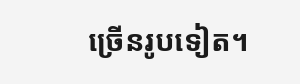ច្រើនរូបទៀត។